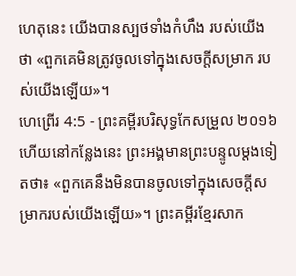ហេតុនេះ យើងបានស្បថទាំងកំហឹង របស់យើងថា «ពួកគេមិនត្រូវចូលទៅក្នុងសេចក្ដីសម្រាក របស់យើងឡើយ»។
ហេព្រើរ 4:5 - ព្រះគម្ពីរបរិសុទ្ធកែសម្រួល ២០១៦ ហើយនៅកន្លែងនេះ ព្រះអង្គមានព្រះបន្ទូលម្តងទៀតថា៖ «ពួកគេនឹងមិនបានចូលទៅក្នុងសេចក្ដីសម្រាករបស់យើងឡើយ»។ ព្រះគម្ពីរខ្មែរសាក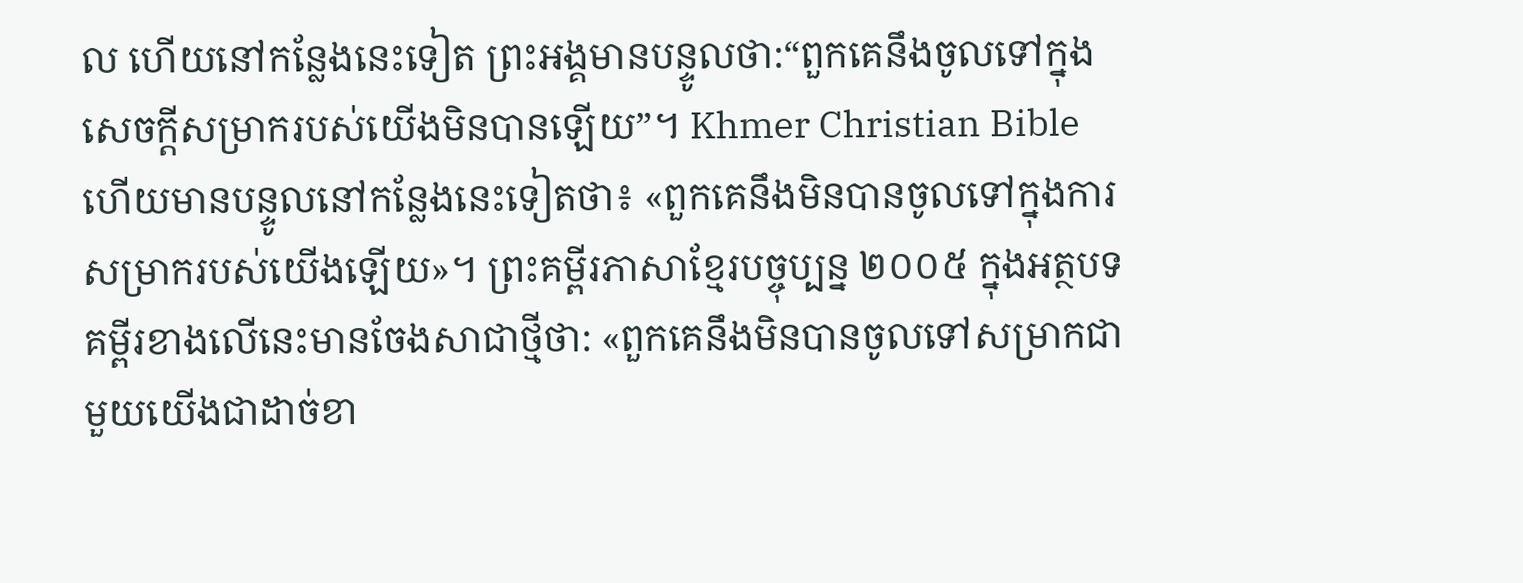ល ហើយនៅកន្លែងនេះទៀត ព្រះអង្គមានបន្ទូលថា:“ពួកគេនឹងចូលទៅក្នុងសេចក្ដីសម្រាករបស់យើងមិនបានឡើយ”។ Khmer Christian Bible ហើយមានបន្ទូលនៅកន្លែងនេះទៀតថា៖ «ពួកគេនឹងមិនបានចូលទៅក្នុងការសម្រាករបស់យើងឡើយ»។ ព្រះគម្ពីរភាសាខ្មែរបច្ចុប្បន្ន ២០០៥ ក្នុងអត្ថបទគម្ពីរខាងលើនេះមានចែងសាជាថ្មីថា: «ពួកគេនឹងមិនបានចូលទៅសម្រាកជាមួយយើងជាដាច់ខា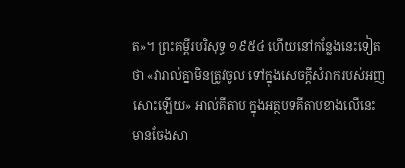ត»។ ព្រះគម្ពីរបរិសុទ្ធ ១៩៥៤ ហើយនៅកន្លែងនេះទៀតថា «វារាល់គ្នាមិនត្រូវចូល ទៅក្នុងសេចក្ដីសំរាករបស់អញសោះឡើយ» អាល់គីតាប ក្នុងអត្ថបទគីតាបខាងលើនេះ មានចែងសា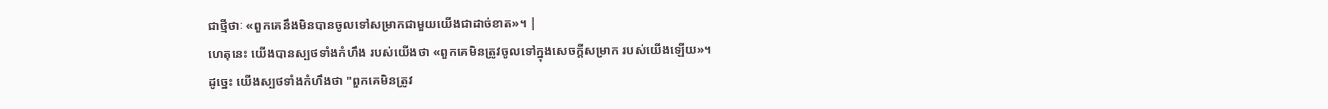ជាថ្មីថាៈ «ពួកគេនឹងមិនបានចូលទៅសម្រាកជាមួយយើងជាដាច់ខាត»។ |
ហេតុនេះ យើងបានស្បថទាំងកំហឹង របស់យើងថា «ពួកគេមិនត្រូវចូលទៅក្នុងសេចក្ដីសម្រាក របស់យើងឡើយ»។
ដូច្នេះ យើងស្បថទាំងកំហឹងថា "ពួកគេមិនត្រូវ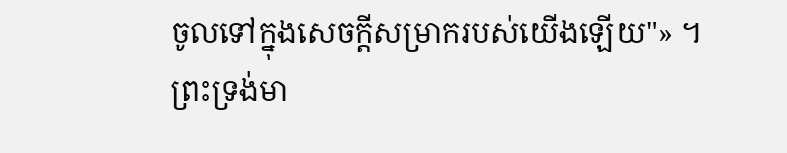ចូលទៅក្នុងសេចក្ដីសម្រាករបស់យើងឡើយ"» ។
ព្រះទ្រង់មា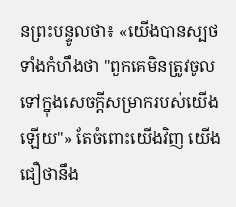នព្រះបន្ទូលថា៖ «យើងបានស្បថទាំងកំហឹងថា "ពួកគេមិនត្រូវចូលទៅក្នុងសេចក្ដីសម្រាករបស់យើងឡើយ"» តែចំពោះយើងវិញ យើងជឿថានឹង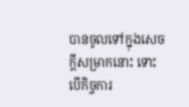បានចូលទៅក្នុងសេចក្ដីសម្រាកនោះ ទោះបើកិច្ចការ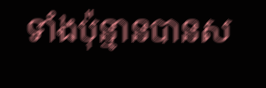ទាំងប៉ុន្មានបានស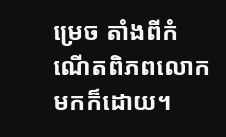ម្រេច តាំងពីកំណើតពិភពលោកមកក៏ដោយ។